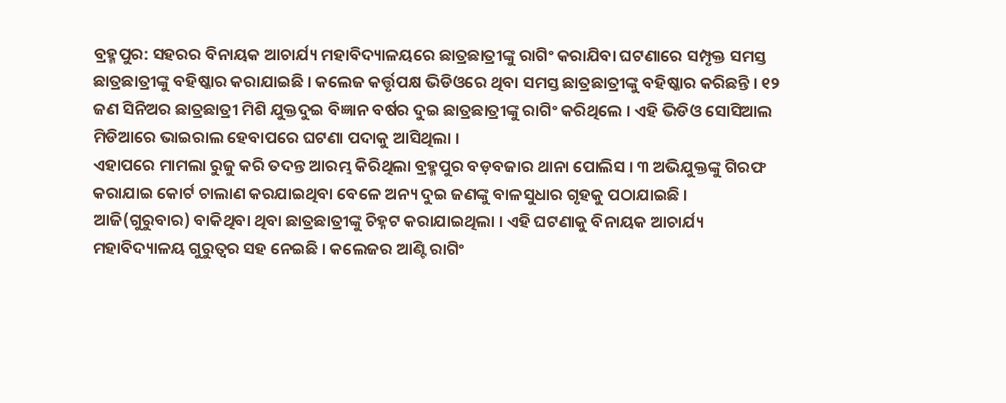ବ୍ରହ୍ମପୁର: ସହରର ବିନାୟକ ଆଚାର୍ଯ୍ୟ ମହାବିଦ୍ୟାଳୟରେ ଛାତ୍ରଛାତ୍ରୀଙ୍କୁ ରାଗିଂ କରାଯିବା ଘଟଣାରେ ସମ୍ପୃକ୍ତ ସମସ୍ତ ଛାତ୍ରଛାତ୍ରୀଙ୍କୁ ବହିଷ୍କାର କରାଯାଇଛି । କଲେଜ କର୍ତ୍ତୃପକ୍ଷ ଭିଡିଓରେ ଥିବା ସମସ୍ତ ଛାତ୍ରଛାତ୍ରୀଙ୍କୁ ବହିଷ୍କାର କରିଛନ୍ତି । ୧୨ ଜଣ ସିନିଅର ଛାତ୍ରଛାତ୍ରୀ ମିଶି ଯୁକ୍ତଦୁଇ ବିଜ୍ଞାନ ବର୍ଷର ଦୁଇ ଛାତ୍ରଛାତ୍ରୀଙ୍କୁ ରାଗିଂ କରିଥିଲେ । ଏହି ଭିଡିଓ ସୋସିଆଲ ମିଡିଆରେ ଭାଇରାଲ ହେବାପରେ ଘଟଣା ପଦାକୁ ଆସିଥିଲା ।
ଏହାପରେ ମାମଲା ରୁଜୁ କରି ତଦନ୍ତ ଆରମ୍ଭ କିରିଥିଲା ବ୍ରହ୍ମପୁର ବଡ଼ବଜାର ଥାନା ପୋଲିସ । ୩ ଅଭିଯୁକ୍ତଙ୍କୁ ଗିରଫ କରାଯାଇ କୋର୍ଟ ଚାଲାଣ କରଯାଇଥିବା ବେଳେ ଅନ୍ୟ ଦୁଇ ଜଣଙ୍କୁ ବାଳସୁଧାର ଗୃହକୁ ପଠାଯାଇଛି । ଆଜି(ଗୁରୁବାର) ବାକିଥିବା ଥିବା ଛାତ୍ରଛାତ୍ରୀଙ୍କୁ ଚିହ୍ନଟ କରାଯାଇଥିଲା । ଏହି ଘଟଣାକୁ ବିନାୟକ ଆଚାର୍ଯ୍ୟ ମହାବିଦ୍ୟାଳୟ ଗୁରୁତ୍ବର ସହ ନେଇଛି । କଲେଜର ଆଣ୍ଟି ରାଗିଂ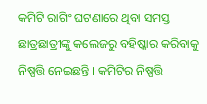କମିଟି ରାଗିଂ ଘଟଣାରେ ଥିବା ସମସ୍ତ ଛାତ୍ରଛାତ୍ରୀଙ୍କୁ କଲେଜରୁ ବହିଷ୍କାର କରିବାକୁ ନିଷ୍ପତ୍ତି ନେଇଛନ୍ତି । କମିଟିର ନିଷ୍ପତ୍ତି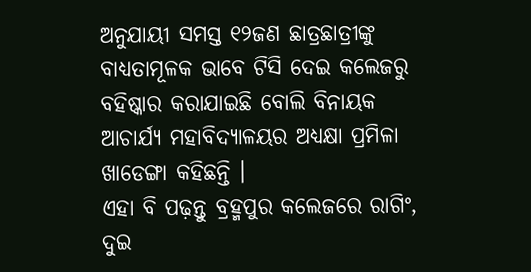ଅନୁଯାୟୀ ସମସ୍ତ ୧୨ଜଣ ଛାତ୍ରଛାତ୍ରୀଙ୍କୁ ବାଧ୍ୟତାମୂଳକ ଭାବେ ଟିସି ଦେଇ କଲେଜରୁ ବହିଷ୍କାର କରାଯାଇଛି ବୋଲି ବିନାୟକ ଆଚାର୍ଯ୍ୟ ମହାବିଦ୍ୟାଳୟର ଅଧ୍ୟକ୍ଷା ପ୍ରମିଳା ଖାଡେଙ୍ଗା କହିଛନ୍ତି ।
ଏହା ବି ପଢ଼ନ୍ତୁ ବ୍ରହ୍ମପୁର କଲେଜରେ ରାଗିଂ, ଦୁଇ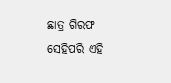ଛାତ୍ର ଗିରଫ
ସେହିପରି ଏହି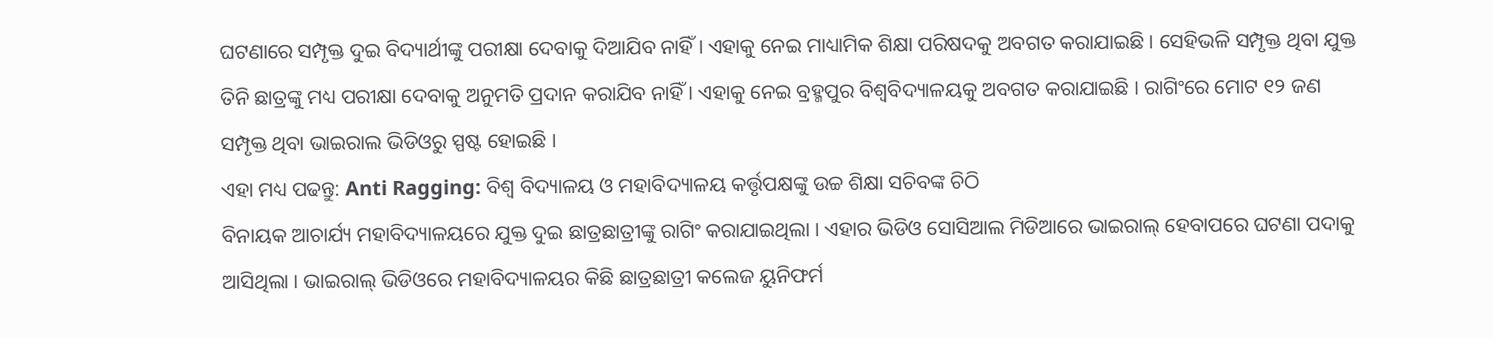ଘଟଣାରେ ସମ୍ପୃକ୍ତ ଦୁଇ ବିଦ୍ୟାର୍ଥୀଙ୍କୁ ପରୀକ୍ଷା ଦେବାକୁ ଦିଆଯିବ ନାହିଁ । ଏହାକୁ ନେଇ ମାଧ୍ୟାମିକ ଶିକ୍ଷା ପରିଷଦକୁ ଅବଗତ କରାଯାଇଛି । ସେହିଭଳି ସମ୍ପୃକ୍ତ ଥିବା ଯୁକ୍ତ ତିନି ଛାତ୍ରଙ୍କୁ ମଧ୍ୟ ପରୀକ୍ଷା ଦେବାକୁ ଅନୁମତି ପ୍ରଦାନ କରାଯିବ ନାହିଁ । ଏହାକୁ ନେଇ ବ୍ରହ୍ମପୁର ବିଶ୍ବବିଦ୍ୟାଳୟକୁ ଅବଗତ କରାଯାଇଛି । ରାଗିଂରେ ମୋଟ ୧୨ ଜଣ ସମ୍ପୃକ୍ତ ଥିବା ଭାଇରାଲ ଭିଡିଓରୁ ସ୍ପଷ୍ଟ ହୋଇଛି ।
ଏହା ମଧ୍ୟ ପଢନ୍ତୁ: Anti Ragging: ବିଶ୍ବ ବିଦ୍ୟାଳୟ ଓ ମହାବିଦ୍ୟାଳୟ କର୍ତ୍ତୃପକ୍ଷଙ୍କୁ ଉଚ୍ଚ ଶିକ୍ଷା ସଚିବଙ୍କ ଚିଠି
ବିନାୟକ ଆଚାର୍ଯ୍ୟ ମହାବିଦ୍ୟାଳୟରେ ଯୁକ୍ତ ଦୁଇ ଛାତ୍ରଛାତ୍ରୀଙ୍କୁ ରାଗିଂ କରାଯାଇଥିଲା । ଏହାର ଭିଡିଓ ସୋସିଆଲ ମିଡିଆରେ ଭାଇରାଲ୍ ହେବାପରେ ଘଟଣା ପଦାକୁ ଆସିଥିଲା । ଭାଇରାଲ୍ ଭିଡିଓରେ ମହାବିଦ୍ୟାଳୟର କିଛି ଛାତ୍ରଛାତ୍ରୀ କଲେଜ ୟୁନିଫର୍ମ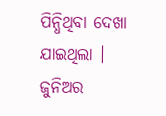ପିନ୍ଧିଥିବା ଦେଖା ଯାଇଥିଲା । ଜୁନିଅର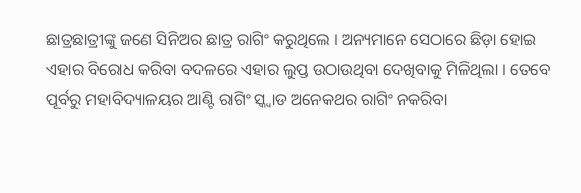ଛାତ୍ରଛାତ୍ରୀଙ୍କୁ ଜଣେ ସିନିଅର ଛାତ୍ର ରାଗିଂ କରୁଥିଲେ । ଅନ୍ୟମାନେ ସେଠାରେ ଛିଡ଼ା ହୋଇ ଏହାର ବିରୋଧ କରିବା ବଦଳରେ ଏହାର ଲୁପ୍ତ ଉଠାଉଥିବା ଦେଖିବାକୁ ମିଳିଥିଲା । ତେବେ ପୂର୍ବରୁ ମହାବିଦ୍ୟାଳୟର ଆଣ୍ଟି ରାଗିଂ ସ୍କ୍ବାଡ ଅନେକଥର ରାଗିଂ ନକରିବା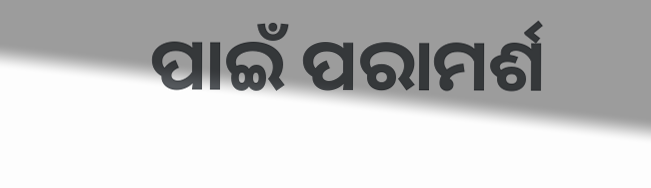ପାଇଁ ପରାମର୍ଶ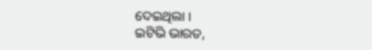ଦେଇଥିଲା ।
ଇଟିଭି ଭାରତ,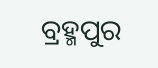ବ୍ରହ୍ମପୁର